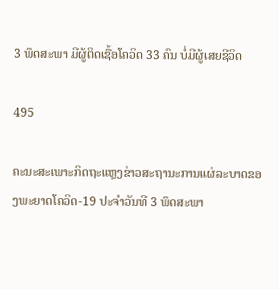3 ພຶດສະພາ ມີຜູ້ຕິດເຊື້ອໂຄວິດ 33 ຄົນ ບໍ່ມີຜູ້ເສຍຊີວິດ

495

ຄະນະສະເພາະກິດຖະແຫຼງຂ່າວສະຖານະການແຜ່ລະບາດຂອງພະຍາດໂຄວິດ-19 ປະຈຳວັນທີ 3 ພຶດສະພາ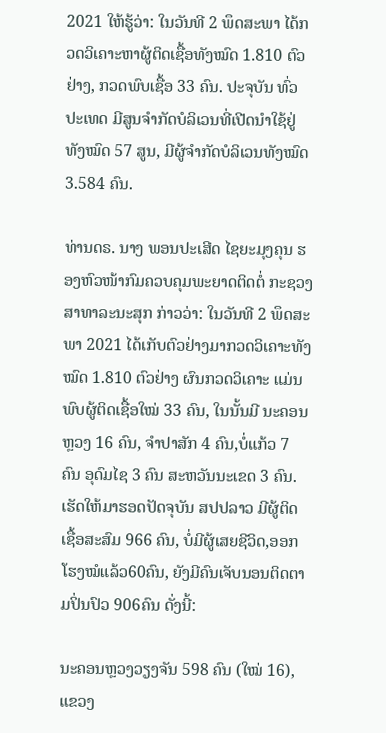2021 ໃຫ້ຮູ້ວ່າ: ໃນວັນທີ 2 ພຶດສະພາ ໄດ້ກວດວິເຄາະຫາຜູ້ຕິດເຊື້ອທັງໝົດ 1.810 ຕົວຢ່າງ, ກວດພົບເຊື້ອ 33 ຄົນ. ປະຈຸບັນ ທົ່ວປະເທດ ມີສູນຈໍາກັດບໍລິເວນທີ່ເປີດນຳໃຊ້ຢູ່ ທັງໝົດ 57 ສູນ, ມີຜູ້ຈຳກັດບໍລິເວນທັງໝົດ 3.584 ຄົນ.

ທ່ານດຣ. ນາງ ພອນປະເສີດ ໄຊຍະມຸງຄຸນ ຮອງຫົວໜ້າກົມຄວບຄຸມພະຍາດຕິດຕໍ່ ກະຊວງສາທາລະນະສຸກ ກ່າວວ່າ: ໃນວັນທີ 2 ພຶດສະພາ 2021 ໄດ້ເກັບຕົວຢ່າງມາກວດວິເຄາະທັງ ໝົດ 1.810 ຕົວຢ່າງ ຜົນກວດວິເຄາະ ແມ່ນພົບຜູ້ຕິດເຊື້ອໃໝ່ 33 ຄົນ, ໃນນັ້ນມີ ນະຄອນຫຼວງ 16 ຄົນ, ຈຳປາສັກ 4 ຄົນ,ບໍ່ແກ້ວ 7 ຄົນ ອຸດົມໄຊ 3 ຄົນ ສະຫວັນນະເຂດ 3 ຄົນ.ເຮັດໃຫ້ມາຮອດປັດຈຸບັນ ສປປລາວ ມີຜູ້ຕິດເຊື້ອສະສົມ 966 ຄົນ, ບໍ່ມີຜູ້ເສຍຊີວິດ,ອອກໂຮງໝໍແລ້ວ60ຄົນ, ຍັງມີຄົນເຈັບນອນຕິດຕາມປິ່ນປົວ 906ຄົນ ດັ່ງນີ້:

ນະຄອນຫຼວງວຽງຈັນ 598 ຄົນ (ໃໝ່ 16), ແຂວງ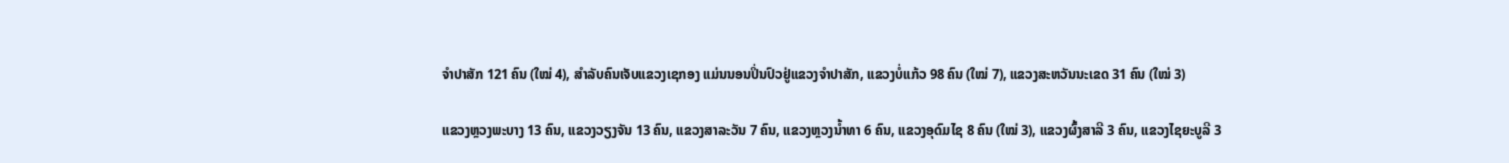ຈຳປາສັກ 121 ຄົນ (ໃໝ່ 4), ສຳລັບຄົນເຈັບແຂວງເຊກອງ ແມ່ນນອນປິ່ນປົວຢູ່ແຂວງຈຳປາສັກ, ແຂວງບໍ່ແກ້ວ 98 ຄົນ (ໃໝ່ 7), ແຂວງສະຫວັນນະເຂດ 31 ຄົນ (ໃໝ່ 3)

ແຂວງຫຼວງພະບາງ 13 ຄົນ, ແຂວງວຽງຈັນ 13 ຄົນ, ແຂວງສາລະວັນ 7 ຄົນ, ແຂວງຫຼວງນ້ຳທາ 6 ຄົນ, ແຂວງອຸດົມໄຊ 8 ຄົນ (ໃໝ່ 3), ແຂວງຜົ້ງສາລີ 3 ຄົນ, ແຂວງໄຊຍະບູລີ 3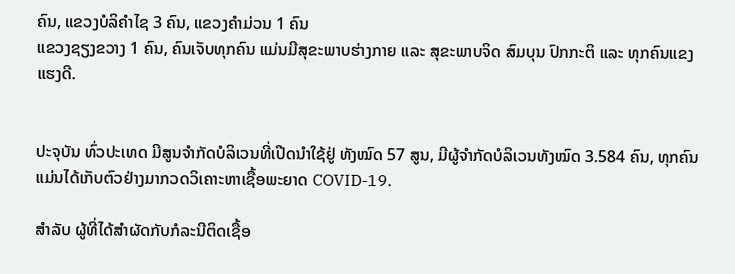ຄົນ, ແຂວງບໍລິຄຳໄຊ 3 ຄົນ, ແຂວງຄຳມ່ວນ 1 ຄົນ
ແຂວງຊຽງຂວາງ 1 ຄົນ, ຄົນເຈັບທຸກຄົນ ແມ່ນມີສຸຂະພາບຮ່າງກາຍ ແລະ ສຸຂະພາບຈິດ ສົມບຸນ ປົກກະຕິ ແລະ ທຸກຄົນແຂງແຮງດີ.


ປະຈຸບັນ ທົ່ວປະເທດ ມີສູນຈໍາກັດບໍລິເວນທີ່ເປີດນຳໃຊ້ຢູ່ ທັງໝົດ 57 ສູນ, ມີຜູ້ຈຳກັດບໍລິເວນທັງໝົດ 3.584 ຄົນ, ທຸກຄົນແມ່ນໄດ້ເກັບຕົວຢ່າງມາກວດວິເຄາະຫາເຊື້ອພະຍາດ COVID-19.

ສຳລັບ ຜູ້ທີ່ໄດ້ສຳຜັດກັບກໍລະນີຕິດເຊື້ອ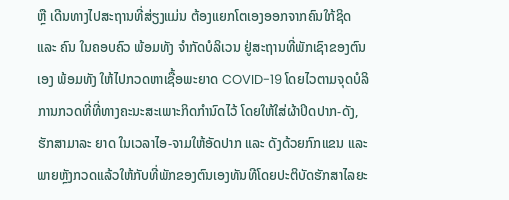ຫຼື ເດີນທາງໄປສະຖານທີ່ສ່ຽງແມ່ນ ຕ້ອງແຍກໂຕເອງອອກຈາກຄົນໃກ້ຊິດ ແລະ ຄົນ ໃນຄອບຄົວ ພ້ອມທັງ ຈຳກັດບໍລິເວນ ຢູ່ສະຖານທີ່ພັກເຊົາຂອງຕົນເອງ ພ້ອມທັງ ໃຫ້ໄປກວດຫາເຊື້ອພະຍາດ COVID-19 ໂດຍໄວຕາມຈຸດບໍລິການກວດທີ່ທີ່ທາງຄະນະສະເພາະກິດກຳນົດໄວ້ ໂດຍໃຫ້ໃສ່ຜ້າປິດປາກ-ດັງ, ຮັກສາມາລະ ຍາດ ໃນເວລາໄອ-ຈາມໃຫ້ອັດປາກ ແລະ ດັງດ້ວຍກົກແຂນ ແລະ ພາຍຫຼັງກວດແລ້ວໃຫ້ກັບທີ່ພັກຂອງຕົນເອງທັນທີໂດຍປະຕິບັດຮັກສາໄລຍະ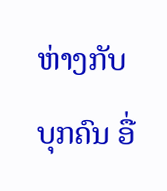ຫ່າງກັບບຸກຄົນ ອື່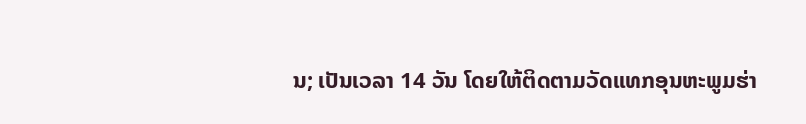ນ; ເປັນເວລາ 14 ວັນ ໂດຍໃຫ້ຕິດຕາມວັດແທກອຸນຫະພູມຮ່າ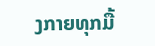ງກາຍທຸກມື້